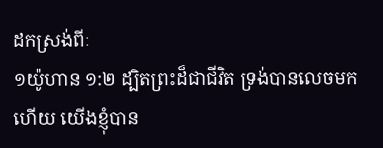ដកស្រង់ពីៈ
១យ៉ូហាន ១:២ ដ្បិតព្រះដ៏ជាជីវិត ទ្រង់បានលេចមកហើយ យើងខ្ញុំបាន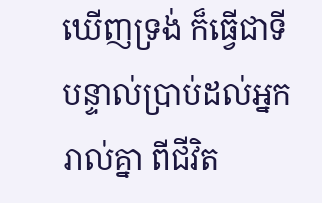ឃើញទ្រង់ ក៏ធ្វើជាទីបន្ទាល់ប្រាប់ដល់អ្នករាល់គ្នា ពីជីវិត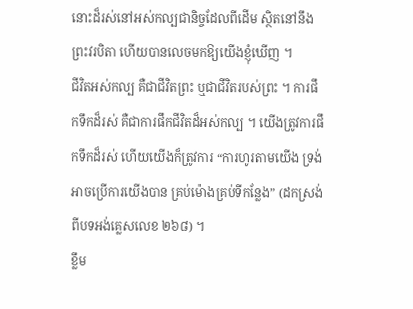នោះដ៏រស់នៅអស់កល្បជានិច្ចដែលពីដើម ស្ថិតនៅនឹងព្រះវរបិតា ហើយបានលេចមកឱ្យយើងខ្ញុំឃើញ ។
ជីវិតអស់កល្ប គឺជាជីវិតព្រះ ឬជាជីវិតរបស់ព្រះ ។ ការផឹកទឹកដ៏រស់ គឺជាការផឹកជីវិតដ៏អស់កល្ប ។ យើងត្រូវការផឹកទឹកដ៏រស់ ហើយយើងក៏ត្រូវការ “ការហូរតាមយើង ទ្រង់អាចប្រើការយើងបាន គ្រប់ម៉ោងគ្រប់ទីកន្លែង” (ដកស្រង់ពីបទអង់គ្លេសលេខ ២៦៨) ។
ខ្លឹម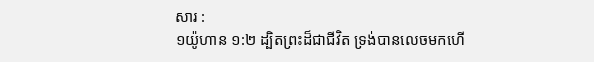សារ :
១យ៉ូហាន ១:២ ដ្បិតព្រះដ៏ជាជីវិត ទ្រង់បានលេចមកហើ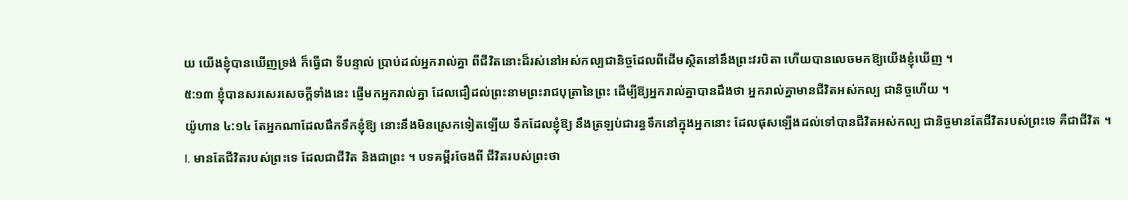យ យើងខ្ញុំបានឃើញទ្រង់ ក៏ធ្វើជា ទីបន្ទាល់ ប្រាប់ដល់អ្នករាល់គ្នា ពីជីវិតនោះដ៏រស់នៅអស់កល្បជានិច្ចដែលពីដើមស្ថិតនៅនឹងព្រះវរបិតា ហើយបានលេចមកឱ្យយើងខ្ញុំឃើញ ។
៥:១៣ ខ្ញុំបានសរសេរសេចក្តីទាំងនេះ ផ្ញើមកអ្នករាល់គ្នា ដែលជឿដល់ព្រះនាមព្រះរាជបុត្រានៃព្រះ ដើម្បីឱ្យអ្នករាល់គ្នាបានដឹងថា អ្នករាល់គ្នាមានជីវិតអស់កល្ប ជានិច្ចហើយ ។
យ៉ូហាន ៤:១៤ តែអ្នកណាដែលផឹកទឹកខ្ញុំឱ្យ នោះនឹងមិនស្រេកទៀតឡើយ ទឹកដែលខ្ញុំឱ្យ នឹងត្រឡប់ជារន្ធទឹកនៅក្នុងអ្នកនោះ ដែលផុសឡើងដល់ទៅបានជីវិតអស់កល្ប ជានិច្ចមានតែជីវិតរបស់ព្រះទេ គឺជាជីវិត ។
I. មានតែជីវិតរបស់ព្រះទេ ដែលជាជីវិត និងជាព្រះ ។ បទគម្ពីរចែងពី ជីវិតរបស់ព្រះថា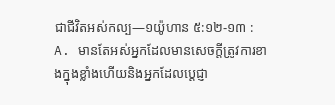ជាជីវិតអស់កល្ប—១យ៉ូហាន ៥:១២-១៣ :
A. មានតែអស់អ្នកដែលមានសេចក្តីត្រូវការខាងក្នុងខ្លាំងហើយនិងអ្នកដែលប្តេជ្ញា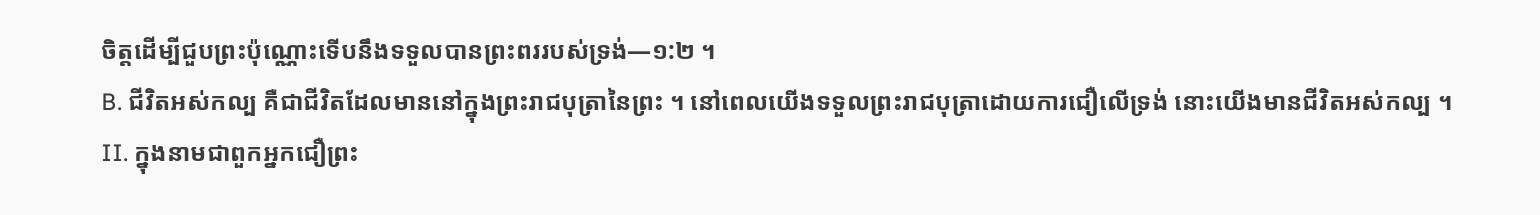ចិត្តដើម្បីជួបព្រះប៉ុណ្ណោះទើបនឹងទទួលបានព្រះពររបស់ទ្រង់—១:២ ។
B. ជីវិតអស់កល្ប គឺជាជីវិតដែលមាននៅក្នុងព្រះរាជបុត្រានៃព្រះ ។ នៅពេលយើងទទួលព្រះរាជបុត្រាដោយការជឿលើទ្រង់ នោះយើងមានជីវិតអស់កល្ប ។
II. ក្នុងនាមជាពួកអ្នកជឿព្រះ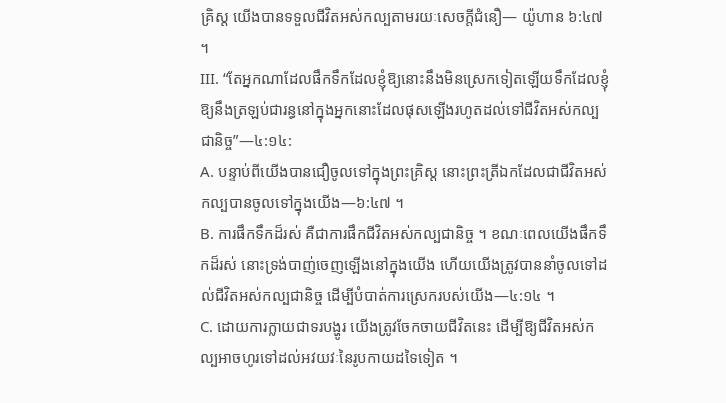គ្រិស្ត យើងបានទទួលជីវិតអស់កល្បតាមរយៈសេចក្តីជំនឿ— យ៉ូហាន ៦:៤៧ ។
III. “តែអ្នកណាដែលផឹកទឹកដែលខ្ញុំឱ្យនោះនឹងមិនស្រេកទៀតឡើយទឹកដែលខ្ញុំឱ្យនឹងត្រឡប់ជារន្ធនៅក្នុងអ្នកនោះដែលផុសឡើងរហូតដល់ទៅជីវិតអស់កល្បជានិច្ច”—៤:១៤:
A. បន្ទាប់ពីយើងបានជឿចូលទៅក្នុងព្រះគ្រិស្ត នោះព្រះត្រីឯកដែលជាជីវិតអស់កល្បបានចូលទៅក្នុងយើង—៦:៤៧ ។
B. ការផឹកទឹកដ៏រស់ គឺជាការផឹកជីវិតអស់កល្បជានិច្ច ។ ខណៈពេលយើងផឹកទឹកដ៏រស់ នោះទ្រង់បាញ់ចេញឡើងនៅក្នុងយើង ហើយយើងត្រូវបាននាំចូលទៅដល់ជីវិតអស់កល្បជានិច្ច ដើម្បីបំបាត់ការស្រេករបស់យើង—៤:១៤ ។
C. ដោយការក្លាយជាទរបង្ហូរ យើងត្រូវចែកចាយជីវិតនេះ ដើម្បីឱ្យជីវិតអស់កល្បអាចហូរទៅដល់អវយវៈនៃរូបកាយដទៃទៀត ។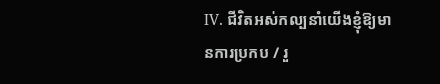IV. ជីវិតអស់កល្បនាំយើងខ្ញុំឱ្យមានការប្រកប / រួ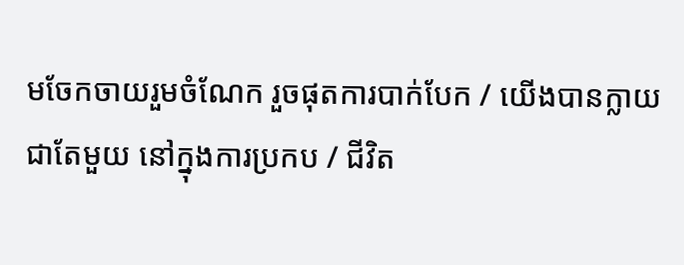មចែកចាយរួមចំណែក រួចផុតការបាក់បែក / យើងបានក្លាយជាតែមួយ នៅក្នុងការប្រកប / ជីវិត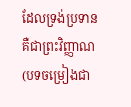ដែលទ្រង់ប្រទាន គឺជាព្រះវិញ្ញាណ (បទចម្រៀងជា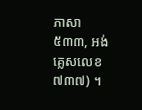ភាសា ៥៣៣, អង់គ្លេសលេខ ៧៣៧) ។